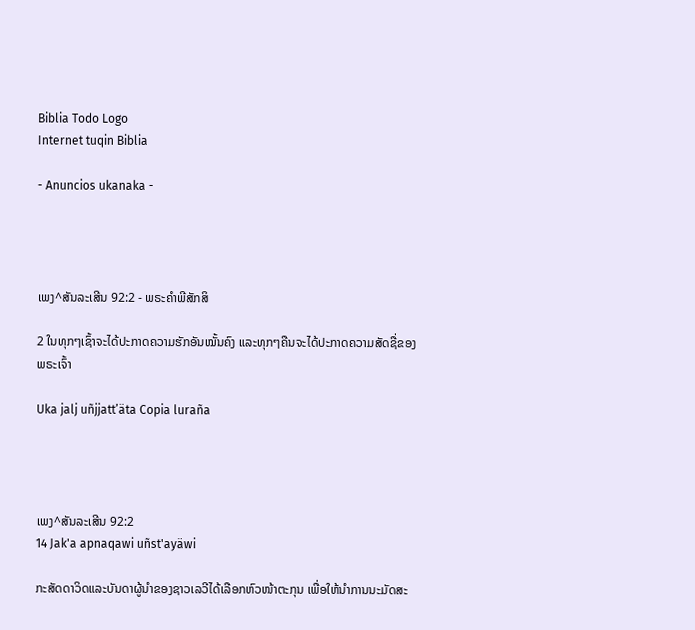Biblia Todo Logo
Internet tuqin Biblia

- Anuncios ukanaka -




ເພງ^ສັນລະເສີນ 92:2 - ພຣະຄຳພີສັກສິ

2 ໃນທຸກໆເຊົ້າຈະໄດ້ປະກາດຄວາມຮັກອັນໝັ້ນຄົງ ແລະທຸກໆຄືນຈະໄດ້ປະກາດຄວາມສັດຊື່ຂອງພຣະເຈົ້າ

Uka jalj uñjjattʼäta Copia luraña




ເພງ^ສັນລະເສີນ 92:2
14 Jak'a apnaqawi uñst'ayäwi

ກະສັດດາວິດແລະບັນດາຜູ້ນຳຂອງຊາວເລວີໄດ້ເລືອກຫົວໜ້າຕະກຸນ ເພື່ອໃຫ້ນຳການນະມັດສະ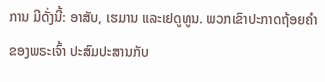ການ ມີດັ່ງນີ້: ອາສັບ, ເຮມານ ແລະເຢດູທູນ. ພວກເຂົາປະກາດຖ້ອຍຄຳຂອງພຣະເຈົ້າ ປະສົມປະສານກັບ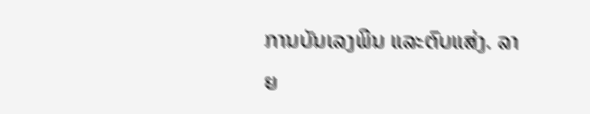ການບັນເລງພິນ ແລະຕົບແສ່ງ. ລາຍ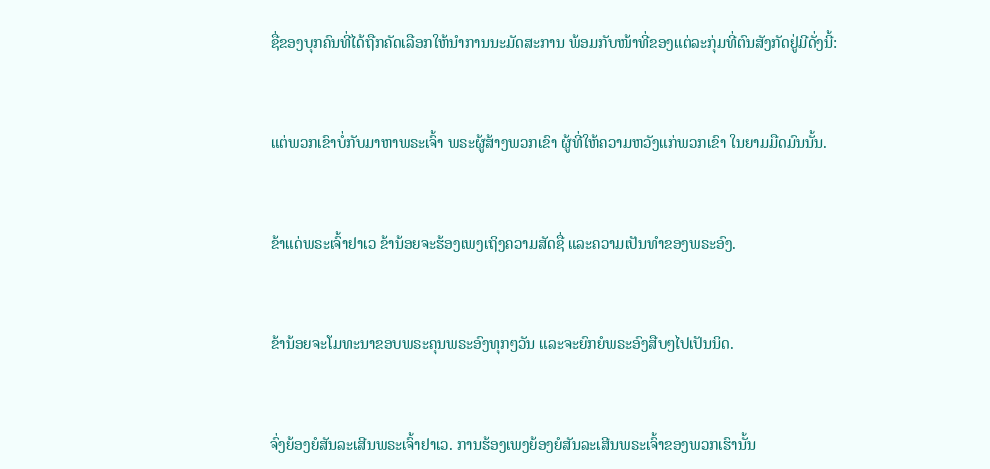ຊື່ຂອງບຸກຄົນທີ່ໄດ້ຖືກຄັດເລືອກໃຫ້ນຳການນະມັດສະການ ພ້ອມກັບໜ້າທີ່ຂອງແຕ່ລະກຸ່ມທີ່ຕົນສັງກັດຢູ່ມີດັ່ງນີ້:


ແຕ່ພວກເຂົາບໍ່ກັບມາຫາພຣະເຈົ້າ ພຣະຜູ້ສ້າງພວກເຂົາ ຜູ້ທີ່ໃຫ້ຄວາມຫວັງແກ່ພວກເຂົາ ໃນຍາມມືດມົນນັ້ນ.


ຂ້າແດ່ພຣະເຈົ້າຢາເວ ຂ້ານ້ອຍຈະຮ້ອງເພງເຖິງຄວາມສັດຊື່ ແລະຄວາມເປັນທຳຂອງພຣະອົງ.


ຂ້ານ້ອຍຈະໂມທະນາຂອບພຣະຄຸນພຣະອົງທຸກໆວັນ ແລະຈະຍົກຍໍພຣະອົງສືບໆໄປເປັນນິດ.


ຈົ່ງຍ້ອງຍໍສັນລະເສີນພຣະເຈົ້າຢາເວ. ການຮ້ອງເພງຍ້ອງຍໍສັນລະເສີນພຣະເຈົ້າຂອງພວກເຮົານັ້ນ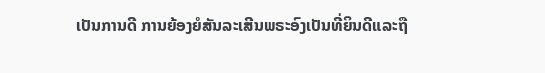ເປັນການດີ ການຍ້ອງຍໍສັນລະເສີນພຣະອົງເປັນທີ່ຍິນດີແລະຖື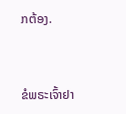ກຕ້ອງ.


ຂໍພຣະເຈົ້າຢາ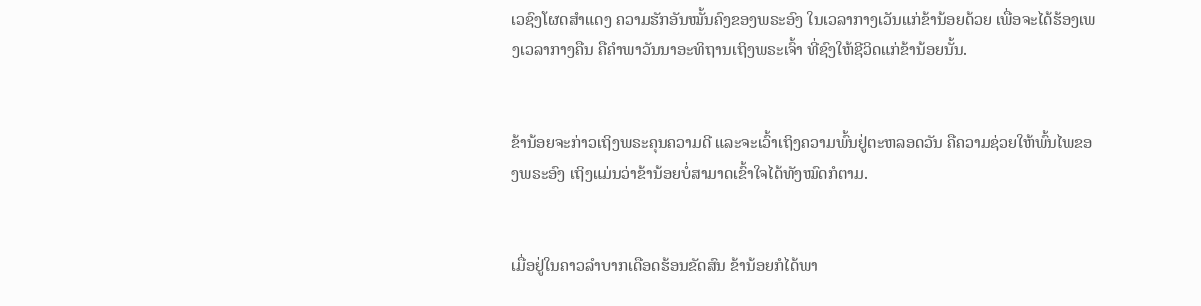ເວຊົງໂຜດສຳແດງ ຄວາມຮັກອັນໝັ້ນຄົງຂອງພຣະອົງ ໃນເວລາກາງເວັນແກ່ຂ້ານ້ອຍດ້ວຍ ເພື່ອຈະໄດ້ຮ້ອງເພງເວລາກາງຄືນ ຄືຄຳພາວັນນາອະທິຖານເຖິງພຣະເຈົ້າ ທີ່ຊົງໃຫ້ຊີວິດແກ່ຂ້ານ້ອຍນັ້ນ.


ຂ້ານ້ອຍຈະກ່າວເຖິງພຣະຄຸນຄວາມດີ ແລະຈະເວົ້າເຖິງຄວາມພົ້ນຢູ່ຕະຫລອດວັນ ຄືຄວາມຊ່ວຍໃຫ້ພົ້ນໄພຂອງພຣະອົງ ເຖິງແມ່ນວ່າຂ້ານ້ອຍບໍ່ສາມາດເຂົ້າໃຈໄດ້ທັງໝົດກໍຕາມ.


ເມື່ອຢູ່ໃນຄາວລຳບາກເດືອດຮ້ອນຂັດສົນ ຂ້ານ້ອຍກໍໄດ້ພາ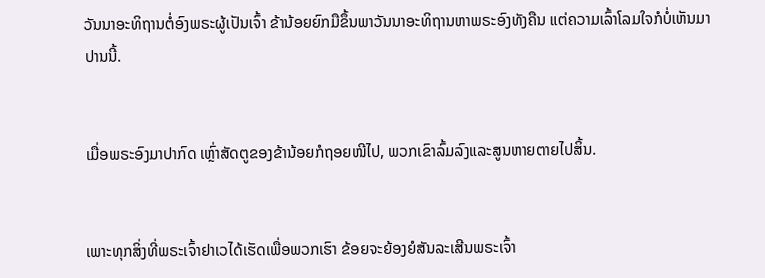ວັນນາອະທິຖານຕໍ່ອົງພຣະຜູ້ເປັນເຈົ້າ ຂ້ານ້ອຍຍົກມືຂຶ້ນພາວັນນາອະທິຖານຫາພຣະອົງທັງຄືນ ແຕ່ຄວາມເລົ້າໂລມໃຈກໍບໍ່ເຫັນມາປານນີ້.


ເມື່ອພຣະອົງມາປາກົດ ເຫຼົ່າສັດຕູຂອງຂ້ານ້ອຍກໍຖອຍໜີໄປ, ພວກເຂົາລົ້ມລົງແລະສູນຫາຍຕາຍໄປສິ້ນ.


ເພາະທຸກສິ່ງທີ່ພຣະເຈົ້າຢາເວໄດ້ເຮັດເພື່ອພວກເຮົາ ຂ້ອຍຈະຍ້ອງຍໍສັນລະເສີນພຣະເຈົ້າ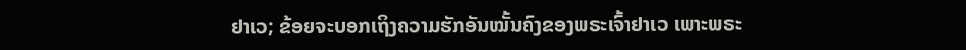ຢາເວ; ຂ້ອຍຈະບອກເຖິງຄວາມຮັກອັນໝັ້ນຄົງຂອງພຣະເຈົ້າຢາເວ ເພາະພຣະ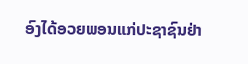ອົງໄດ້ອວຍພອນແກ່ປະຊາຊົນຢ່າ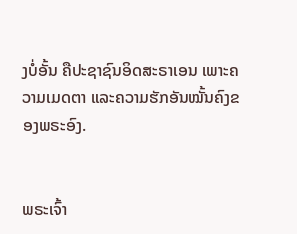ງບໍ່ອັ້ນ ຄືປະຊາຊົນອິດສະຣາເອນ ເພາະຄວາມເມດຕາ ແລະຄວາມຮັກອັນໝັ້ນຄົງຂອງພຣະອົງ.


ພຣະເຈົ້າ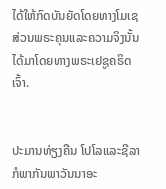ໄດ້ໃຫ້ກົດບັນຍັດໂດຍທາງໂມເຊ ສ່ວນພຣະຄຸນແລະຄວາມຈິງນັ້ນ ໄດ້ມາໂດຍທາງພຣະເຢຊູຄຣິດເຈົ້າ.


ປະມານທ່ຽງຄືນ ໂປໂລແລະຊີລາ ກໍພາກັນພາວັນນາອະ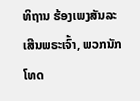ທິຖານ ຮ້ອງເພງສັນລະເສີນພຣະເຈົ້າ, ພວກນັກໂທດ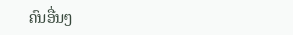ຄົນອື່ນໆ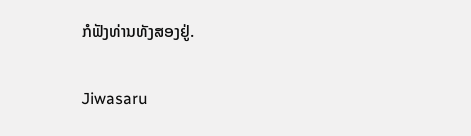ກໍຟັງທ່ານທັງສອງຢູ່.


Jiwasaru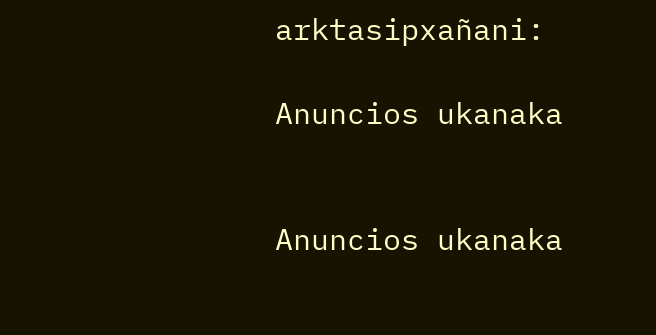arktasipxañani:

Anuncios ukanaka


Anuncios ukanaka